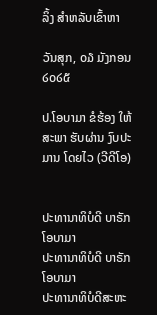ລິ້ງ ສຳຫລັບເຂົ້າຫາ

ວັນສຸກ, ໐໓ ມັງກອນ ໒໐໒໕

ປ.ໂອບາມາ ຂໍຮ້ອງ ໃຫ້ສະພາ ຮັບຜ່ານ ງົບປະມານ ໂດຍໄວ (ວີດີໂອ)


ປະທານາທິບໍດີ ບາຣັກ ໂອບາມາ
ປະທານາທິບໍດີ ບາຣັກ ໂອບາມາ
ປະທານາທິບໍດີສະຫະ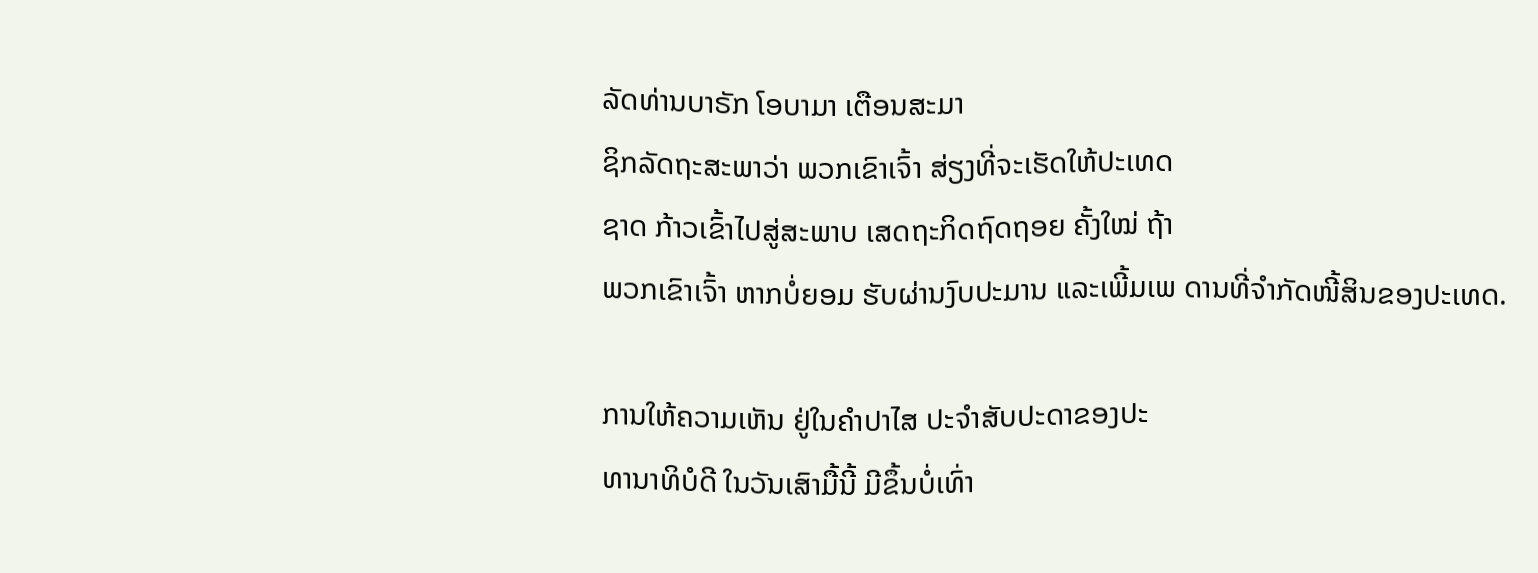ລັດທ່ານບາຣັກ ໂອບາມາ ເຕືອນສະມາ
ຊິກລັດຖະສະພາວ່າ ພວກເຂົາເຈົ້າ ສ່ຽງທີ່ຈະເຮັດໃຫ້ປະເທດ
ຊາດ ກ້າວເຂົ້າໄປສູ່ສະພາບ ເສດຖະກິດຖົດຖອຍ ຄັ້ງໃໝ່ ຖ້າ
ພວກເຂົາເຈົ້າ ຫາກບໍ່ຍອມ ຮັບຜ່ານງົບປະມານ ແລະເພີ້ມເພ ດານທີ່ຈຳກັດໜີ້ສິນຂອງປະເທດ.

ການໃຫ້ຄວາມເຫັນ ຢູ່ໃນຄຳປາໄສ ປະຈຳສັບປະດາຂອງປະ
ທານາທິບໍດີ ໃນວັນເສົາມື້ນີ້ ມີຂຶ້ນບໍ່ເທົ່າ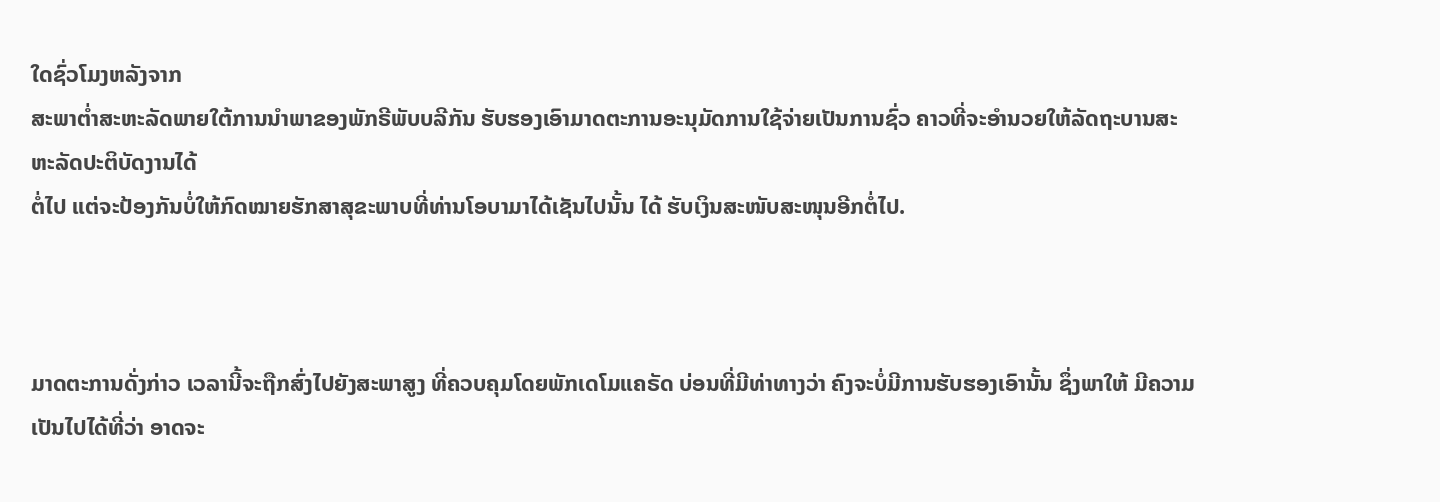ໃດຊົ່ວໂມງຫລັງຈາກ
ສະພາຕໍ່າສະຫະລັດພາຍໃຕ້ການນຳພາຂອງພັກຣີພັບບລີກັນ ຮັບຮອງເອົາມາດຕະການອະນຸມັດການໃຊ້ຈ່າຍເປັນການຊົ່ວ ຄາວທີ່ຈະອຳນວຍໃຫ້ລັດຖະບານສະຫະລັດປະຕິບັດງານໄດ້
ຕໍ່ໄປ ແຕ່ຈະປ້ອງກັນບໍ່ໃຫ້ກົດໝາຍຮັກສາສຸຂະພາບທີ່ທ່ານໂອບາມາໄດ້ເຊັນໄປນັ້ນ ໄດ້ ຮັບເງິນສະໜັບສະໜຸນອີກຕໍ່ໄປ.



ມາດຕະການດັ່ງກ່າວ ເວລານີ້ຈະຖືກສົ່ງໄປຍັງສະພາສູງ ທີ່ຄວບຄຸມໂດຍພັກເດໂມແຄຣັດ ບ່ອນທີ່ມີທ່າທາງວ່າ ຄົງຈະບໍ່ມີການຮັບຮອງເອົານັ້ນ ຊຶ່ງພາໃຫ້ ມີຄວາມເປັນໄປໄດ້ທີ່ວ່າ ອາດຈະ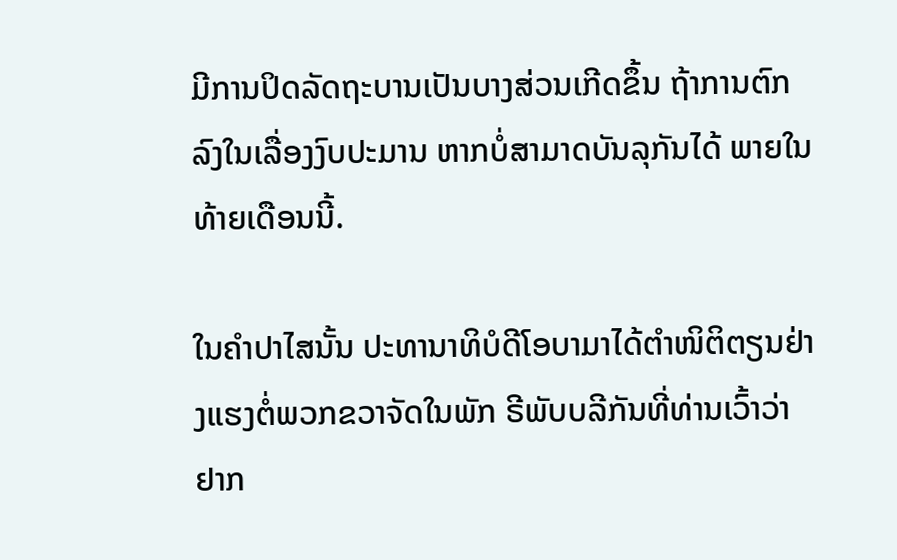ມີການປິດລັດຖະບານເປັນບາງສ່ວນເກີດຂຶ້ນ ຖ້າການຕົກລົງໃນເລື່ອງງົບປະມານ ຫາກບໍ່ສາມາດບັນລຸກັນໄດ້ ພາຍໃນທ້າຍເດືອນນີ້.

ໃນຄຳປາໄສນັ້ນ ປະທານາທິບໍດີໂອບາມາໄດ້ຕຳໜິຕິຕຽນຢ່າງແຮງຕໍ່ພວກຂວາຈັດໃນພັກ ຣີພັບບລີກັນທີ່ທ່ານເວົ້າວ່າ ຢາກ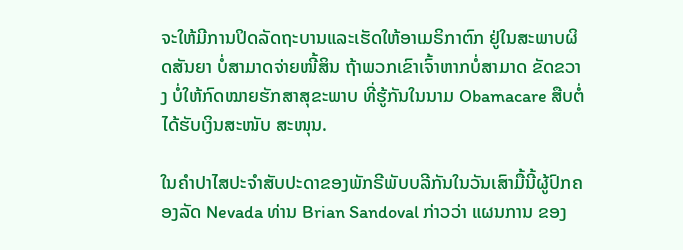ຈະໃຫ້ມີການປິດລັດຖະບານແລະເຮັດໃຫ້ອາເມຣິກາຕົກ ຢູ່ໃນສະພາບຜິດສັນຍາ ບໍ່ສາມາດຈ່າຍໜີ້ສິນ ຖ້າພວກເຂົາເຈົ້າຫາກບໍ່ສາມາດ ຂັດຂວາງ ບໍ່ໃຫ້ກົດໝາຍຮັກສາສຸຂະພາບ ທີ່ຮູ້ກັນໃນນາມ Obamacare ສືບຕໍ່ໄດ້ຮັບເງິນສະໜັບ ສະໜຸນ.

ໃນຄຳປາໄສປະຈຳສັບປະດາຂອງພັກຣີພັບບລີກັນໃນວັນເສົາມື້ນີ້ຜູ້ປົກຄອງລັດ Nevada ທ່ານ Brian Sandoval ກ່າວວ່າ ແຜນການ ຂອງ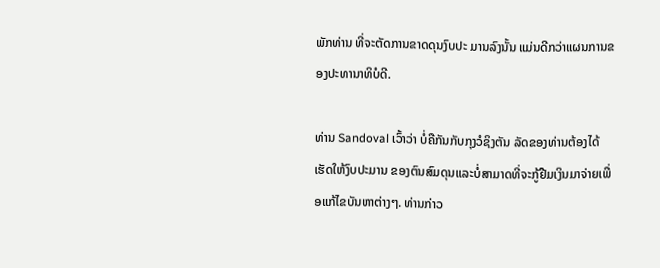ພັກທ່ານ ທີ່ຈະຕັດການຂາດດຸນງົບປະ ມານລົງນັ້ນ ແມ່ນດີກວ່າແຜນການຂອງປະທານາທິບໍດີ.

ທ່ານ Sandoval ເວົ້າວ່າ ບໍ່ຄືກັນກັບກຸງວໍຊິງຕັນ ລັດຂອງທ່ານຕ້ອງໄດ້ເຮັດໃຫ້ງົບປະມານ ຂອງຕົນສົມດຸນແລະບໍ່ສາມາດທີ່ຈະກູ້ຢືມເງິນມາຈ່າຍເພື່ອແກ້ໄຂບັນຫາຕ່າງໆ. ທ່ານກ່າວ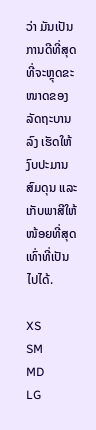ວ່າ ມັນເປັນການດີທີ່ສຸດ ທີ່ຈະຫຼຸດຂະໜາດຂອງລັດຖະບານລົງ ເຮັດໃຫ້ງົບປະມານສົມດຸນ ແລະເກັບພາສີໃຫ້ໜ້ອຍທີ່ສຸດເທົ່າທີ່ເປັນໄປໄດ້.

XS
SM
MD
LG